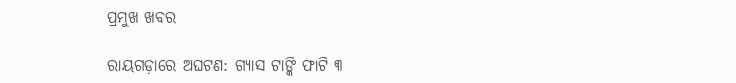ପ୍ରମୁଖ ଖବର

ରାୟଗଡ଼ାରେ ଅଘଟଣ: ଗ୍ୟାସ ଟାଙ୍କି ଫାଟି ୩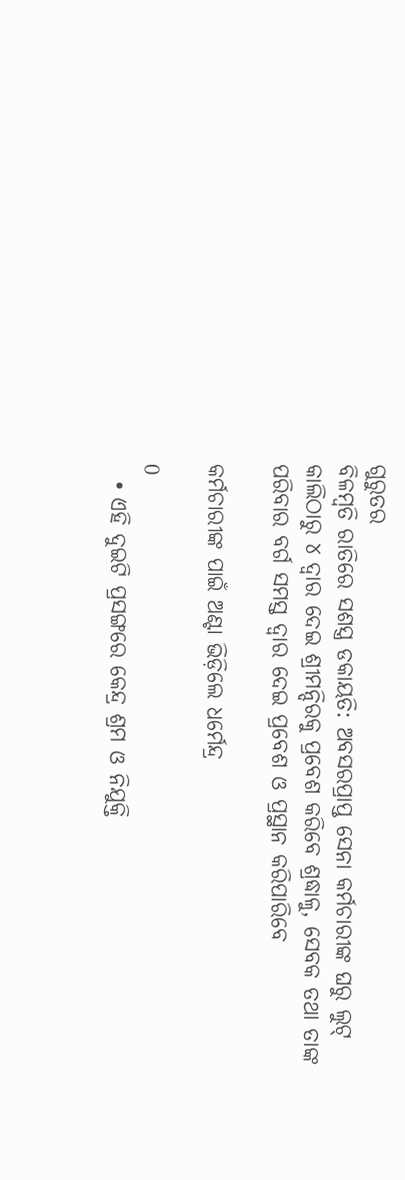ଗୁରୁତର
ବିଳମ୍ବତି ରାତିରେ ସଶସ୍ତ୍ର ଡକାୟତି: ଅବସରପ୍ରାପ୍ତ ସେନା କର୍ମଚାରୀଙ୍କ ଘରୁ ଲୁଟ୍
କାଲିଠାରୁ ୪ ଦ୍ୱାର ଦେଇ ଶ୍ରୀମନ୍ଦିରକୁ ପ୍ରବେଶ କରିବେ ଶ୍ରଦ୍ଧାଳୁ, ସେବକ ତଥା ତାଙ୍କ ପରିବାର ବର୍ଗ ସମସ୍ତ ଦ୍ୱାର ଦେଇ ପ୍ରବେଶ ଓ ପ୍ରସ୍ଥାନ କରିପାରିବେ

କର୍ମଚାରୀଙ୍କ ପାଇଁ ଅଣ୍ଟା ଭିଡ଼ିଲେ ଧର୍ମେନ୍ଦ୍ର

0
  • ଏହି ଦୁଇଟି ପ୍ରସଙ୍ଗରେ କେନ୍ଦ୍ର ଶ୍ରମ ଓ ନିଯୁକ୍ତି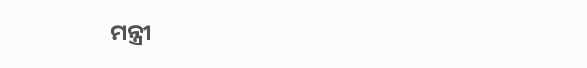ମନ୍ତ୍ରୀ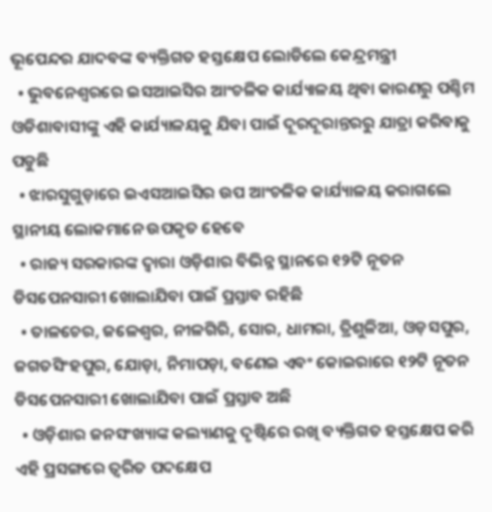ଭୂପେନ୍ଦର ଯାଦବଙ୍କ ବ୍ୟକ୍ତିଗତ ହସ୍ତକ୍ଷେପ ଲୋଡିଲେ କେନ୍ଦ୍ରମନ୍ତ୍ରୀ
  • ଭୁବନେଶ୍ୱରରେ ଇସଆଇସିର ଆଂଚଳିକ କାର୍ଯ୍ୟାଳୟ ଥିବା କାରଣରୁ ପଶ୍ଚିମ ଓଡିଶାବାସୀଙ୍କୁ ଏହି କାର୍ଯ୍ୟାଳୟକୁ ଯିବା ପାଇଁ ଦୂରଦୂରାନ୍ତରରୁ ଯାତ୍ରା କରିବାକୁ ପଡୁଛି
  • ଝାରସୁଗୁଡ଼ାରେ ଇଏସଆଇସିର ଉପ ଆଂଚଳିକ କାର୍ଯ୍ୟାଳୟ କରାଗଲେ ସ୍ଥାନୀୟ ଲୋକମାନେ ଉପକୃତ ହେବେ
  • ରାଜ୍ୟ ସରକାରଙ୍କ ଦ୍ୱାରା ଓଡ଼ିଶାର ବିଭିନ୍ନ ସ୍ଥାନରେ ୧୨ଟି ନୂତନ ଡିସପେନସାରୀ ଖୋଲାଯିବା ପାଇଁ ପ୍ରସ୍ତାବ ରହିଛି
  • ତାଳଚେର, ଜଳେଶ୍ୱର, ନୀଳଗିରି, ସୋର, ଧାମରା, ତ୍ରିଶୁଳିଆ, ଓଡ଼ସପୁର, ଜଗତସିଂହପୁର, ଯୋଡ଼ା, ନିମାପଡ଼ା, ବଣେଇ ଏବଂ କୋଇରାରେ ୧୨ଟି ନୂତନ ଡିସପେନସାରୀ ଖୋଲାଯିବା ପାଇଁ ପ୍ରସ୍ତାବ ଅଛି
  • ଓଡ଼ିଶାର ଜନସଂଖ୍ୟାଙ୍କ କଲ୍ୟାଣକୁ ଦୃଷ୍ଟିରେ ରଖି ବ୍ୟକ୍ତିଗତ ହସ୍ତକ୍ଷେପ କରି ଏହି ପ୍ରସଙ୍ଗରେ ତ୍ୱରିତ ପଦକ୍ଷେପ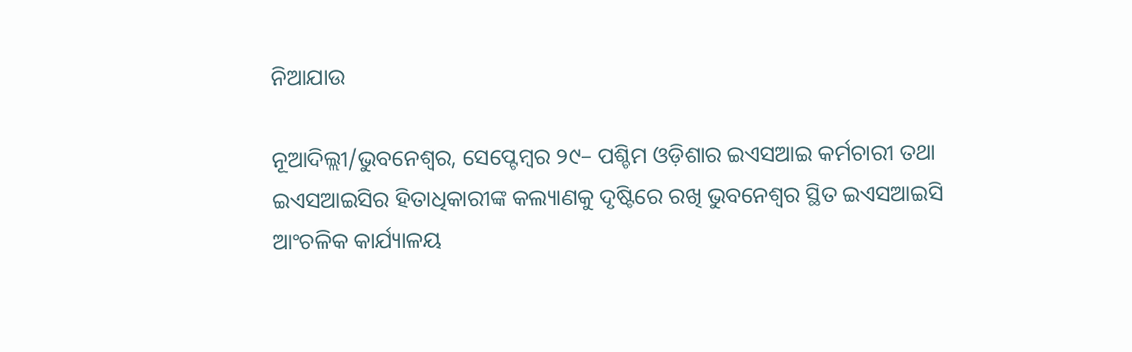ନିଆଯାଉ

ନୂଆଦିଲ୍ଲୀ/ଭୁବନେଶ୍ୱର, ସେପ୍ଟେମ୍ବର ୨୯– ପଶ୍ଚିମ ଓଡ଼ିଶାର ଇଏସଆଇ କର୍ମଚାରୀ ତଥା ଇଏସଆଇସିର ହିତାଧିକାରୀଙ୍କ କଲ୍ୟାଣକୁ ଦୃଷ୍ଟିରେ ରଖି ଭୁବନେଶ୍ୱର ସ୍ଥିତ ଇଏସଆଇସି ଆଂଚଳିକ କାର୍ଯ୍ୟାଳୟ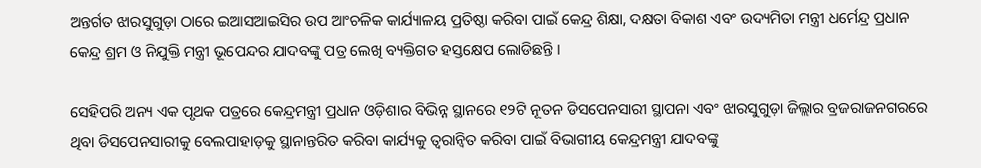ଅନ୍ତର୍ଗତ ଝାରସୁଗୁଡ଼ା ଠାରେ ଇଆସଆଇସିର ଉପ ଆଂଚଳିକ କାର୍ଯ୍ୟାଳୟ ପ୍ରତିଷ୍ଠା କରିବା ପାଇଁ କେନ୍ଦ୍ର ଶିକ୍ଷା, ଦକ୍ଷତା ବିକାଶ ଏବଂ ଉଦ୍ୟମିତା ମନ୍ତ୍ରୀ ଧର୍ମେନ୍ଦ୍ର ପ୍ରଧାନ କେନ୍ଦ୍ର ଶ୍ରମ ଓ ନିଯୁକ୍ତି ମନ୍ତ୍ରୀ ଭୂପେନ୍ଦର ଯାଦବଙ୍କୁ ପତ୍ର ଲେଖି ବ୍ୟକ୍ତିଗତ ହସ୍ତକ୍ଷେପ ଲୋଡିଛନ୍ତି ।

ସେହିପରି ଅନ୍ୟ ଏକ ପୃଥକ ପତ୍ରରେ କେନ୍ଦ୍ରମନ୍ତ୍ରୀ ପ୍ରଧାନ ଓଡ଼ିଶାର ବିଭିନ୍ନ ସ୍ଥାନରେ ୧୨ଟି ନୂତନ ଡିସପେନସାରୀ ସ୍ଥାପନା ଏବଂ ଝାରସୁଗୁଡ଼ା ଜିଲ୍ଲାର ବ୍ରଜରାଜନଗରରେ ଥିବା ଡିସପେନସାରୀକୁ ବେଲପାହାଡ଼କୁ ସ୍ଥାନାନ୍ତରିତ କରିବା କାର୍ଯ୍ୟକୁ ତ୍ୱରାନ୍ୱିତ କରିବା ପାଇଁ ବିଭାଗୀୟ କେନ୍ଦ୍ରମନ୍ତ୍ରୀ ଯାଦବଙ୍କୁ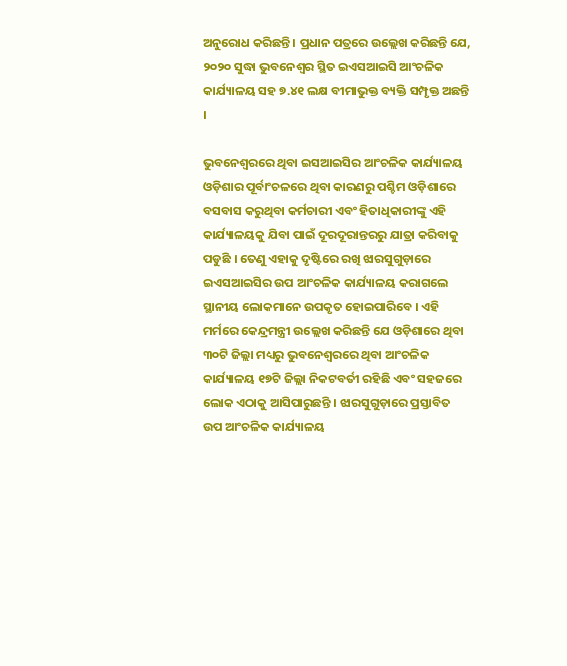ଅନୁରୋଧ କରିଛନ୍ତି । ପ୍ରଧାନ ପତ୍ରରେ ଉଲ୍ଲେଖ କରିଛନ୍ତି ଯେ, ୨୦୨୦ ସୁଦ୍ଧା ଭୁବନେଶ୍ୱର ସ୍ଥିତ ଇଏସଆଇସି ଆଂଚଳିକ କାର୍ଯ୍ୟାଳୟ ସହ ୭.୪୧ ଲକ୍ଷ ବୀମାଭୁକ୍ତ ବ୍ୟକ୍ତି ସମ୍ପୃକ୍ତ ଅଛନ୍ତି ।

ଭୁବନେଶ୍ୱରରେ ଥିବା ଇସଆଇସିର ଆଂଚଳିକ କାର୍ଯ୍ୟାଳୟ ଓଡ଼ିଶାର ପୂର୍ବାଂଚଳରେ ଥିବା କାରଣରୁ ପଶ୍ଚିମ ଓଡ଼ିଶାରେ ବସବାସ କରୁଥିବା କର୍ମଚାରୀ ଏବଂ ହିତାଧିକାରୀଙ୍କୁ ଏହି କାର୍ଯ୍ୟାଳୟକୁ ଯିବା ପାଇଁ ଦୂରଦୂରାନ୍ତରରୁ ଯାତ୍ରା କରିବାକୁ ପଡୁଛି । ତେଣୁ ଏହାକୁ ଦୃଷ୍ଟିରେ ରଖି ଝାରସୁଗୁଡ଼ାରେ ଇଏସଆଇସିର ଉପ ଆଂଚଳିକ କାର୍ଯ୍ୟାଳୟ କରାଗଲେ ସ୍ଥାନୀୟ ଲୋକମାନେ ଉପକୃତ ହୋଇପାରିବେ । ଏହି ମର୍ମରେ କେନ୍ଦ୍ରମନ୍ତ୍ରୀ ଉଲ୍ଲେଖ କରିଛନ୍ତି ଯେ ଓଡ଼ିଶାରେ ଥିବା ୩୦ଟି ଜିଲ୍ଲା ମଧ୍ୟରୁ ଭୁବନେଶ୍ୱରରେ ଥିବା ଆଂଚଳିକ କାର୍ଯ୍ୟାଳୟ ୧୭ଟି ଜିଲ୍ଲା ନିକଟବର୍ତୀ ରହିଛି ଏବଂ ସହଜରେ ଲୋକ ଏଠାକୁ ଆସିପାରୁଛନ୍ତି । ଝାରସୁଗୁଡ଼ାରେ ପ୍ରସ୍ତାବିତ ଉପ ଆଂଚଳିକ କାର୍ଯ୍ୟାଳୟ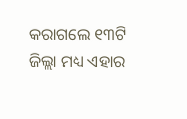କରାଗଲେ ୧୩ଟି ଜିଲ୍ଲା ମଧ୍ୟ ଏହାର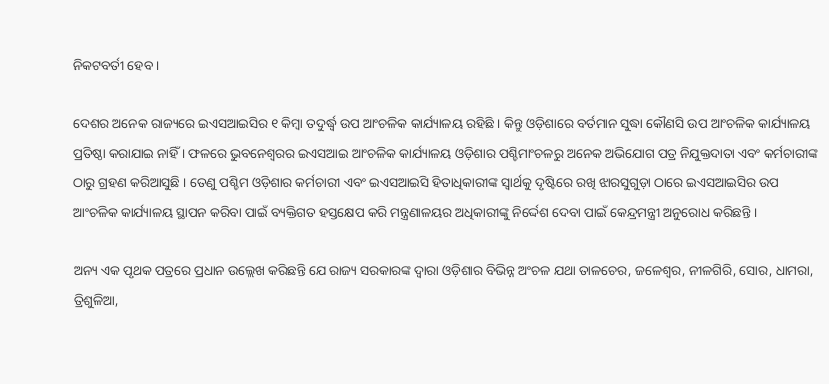ନିକଟବର୍ତୀ ହେବ ।

ଦେଶର ଅନେକ ରାଜ୍ୟରେ ଇଏସଆଇସିର ୧ କିମ୍ବା ତଦୁର୍ଦ୍ଧ୍ୱ ଉପ ଆଂଚଳିକ କାର୍ଯ୍ୟାଳୟ ରହିଛି । କିନ୍ତୁ ଓଡ଼ିଶାରେ ବର୍ତମାନ ସୁଦ୍ଧା କୌଣସି ଉପ ଆଂଚଳିକ କାର୍ଯ୍ୟାଳୟ ପ୍ରତିଷ୍ଠା କରାଯାଇ ନାହିଁ । ଫଳରେ ଭୁବନେଶ୍ୱରର ଇଏସଆଇ ଆଂଚଳିକ କାର୍ଯ୍ୟାଳୟ ଓଡ଼ିଶାର ପଶ୍ଚିମାଂଚଳରୁ ଅନେକ ଅଭିଯୋଗ ପତ୍ର ନିଯୁକ୍ତଦାତା ଏବଂ କର୍ମଚାରୀଙ୍କ ଠାରୁ ଗ୍ରହଣ କରିଆସୁଛି । ତେଣୁ ପଶ୍ଚିମ ଓଡ଼ିଶାର କର୍ମଚାରୀ ଏବଂ ଇଏସଆଇସି ହିତାଧିକାରୀଙ୍କ ସ୍ୱାର୍ଥକୁ ଦୃଷ୍ଟିରେ ରଖି ଝାରସୁଗୁଡ଼ା ଠାରେ ଇଏସଆଇସିର ଉପ ଆଂଚଳିକ କାର୍ଯ୍ୟାଳୟ ସ୍ଥାପନ କରିବା ପାଇଁ ବ୍ୟକ୍ତିଗତ ହସ୍ତକ୍ଷେପ କରି ମନ୍ତ୍ରଣାଳୟର ଅଧିକାରୀଙ୍କୁ ନିର୍ଦ୍ଦେଶ ଦେବା ପାଇଁ କେନ୍ଦ୍ରମନ୍ତ୍ରୀ ଅନୁରୋଧ କରିଛନ୍ତି ।

ଅନ୍ୟ ଏକ ପୃଥକ ପତ୍ରରେ ପ୍ରଧାନ ଉଲ୍ଲେଖ କରିଛନ୍ତି ଯେ ରାଜ୍ୟ ସରକାରଙ୍କ ଦ୍ୱାରା ଓଡ଼ିଶାର ବିଭିନ୍ନ ଅଂଚଳ ଯଥା ତାଳଚେର, ଜଳେଶ୍ୱର, ନୀଳଗିରି, ସୋର, ଧାମରା, ତ୍ରିଶୁଳିଆ,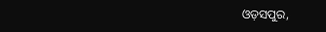ଓଡ଼ସପୁର,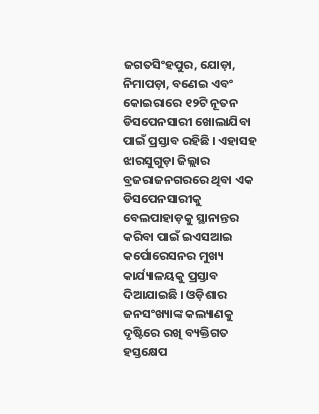ଜଗତସିଂହପୁର, ଯୋଡ଼ା, ନିମାପଡ଼ା, ବଣେଇ ଏବଂ କୋଇରାରେ ୧୨ଟି ନୂତନ ଡିସପେନସାରୀ ଖୋଲାଯିବା ପାଇଁ ପ୍ରସ୍ତାବ ରହିଛି । ଏହାସହ ଝାରସୁଗୁଡ଼ା ଜିଲ୍ଲାର ବ୍ରଜରାଜନଗରରେ ଥିବା ଏକ ଡିସପେନସାରୀକୁ ବେଲପାହାଡ଼କୁ ସ୍ଥାନାନ୍ତର କରିବା ପାଇଁ ଇଏସଆଇ କର୍ପୋରେସନର ମୁଖ୍ୟ କାର୍ଯ୍ୟାଳୟକୁ ପ୍ରସ୍ତାବ ଦିଆଯାଇଛି । ଓଡ଼ିଶାର ଜନସଂଖ୍ୟାଙ୍କ କଲ୍ୟାଣକୁ ଦୃଷ୍ଟିରେ ରଖି ବ୍ୟକ୍ତିଗତ ହସ୍ତକ୍ଷେପ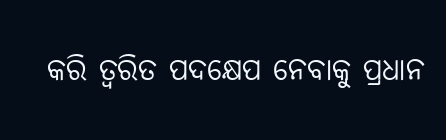କରି ତ୍ୱରିତ ପଦକ୍ଷେପ ନେବାକୁ ପ୍ରଧାନ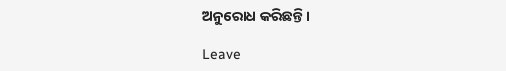ଅନୁରୋଧ କରିଛନ୍ତି ।

Leave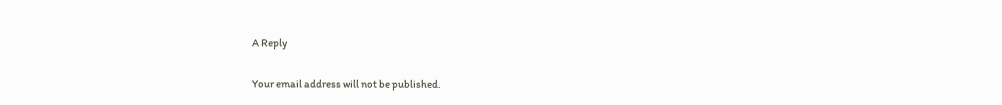A Reply

Your email address will not be published.